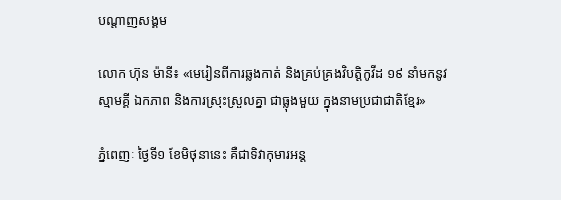បណ្តាញសង្គម

លោក ហ៊ុន ម៉ានី៖ «មេរៀនពីការឆ្លងកាត់ និងគ្រប់គ្រងវិបត្តិកូវីដ ១៩ នាំមកនូវស្មាមគ្គី ឯកភាព និងការស្រុះស្រួលគ្នា ជាធ្លុងមួយ ក្នុងនាមប្រជាជាតិខ្មែរ»

ភ្នំពេញៈ ថ្ងៃទី១ ខែមិថុនានេះ គឺជាទិវាកុមារអន្ត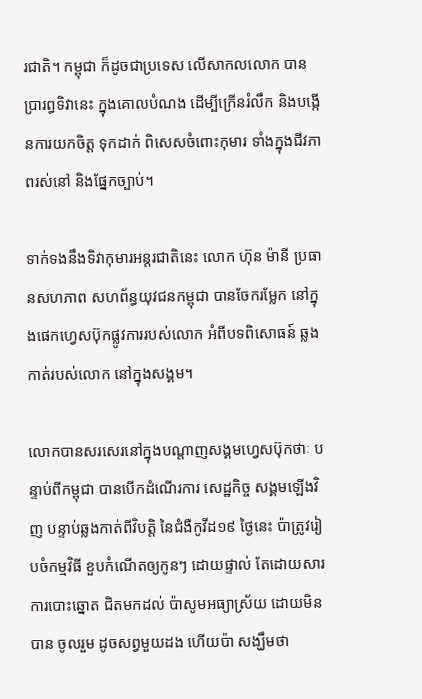រជាតិ។ កម្ពុជា ក៏ដូចជាប្រទេស លើសាកលលោក បានប្រារព្ធទិវានេះ ក្នុងគោលបំណង ដើម្បីក្រើនរំលឹក និងបង្កើនការយកចិត្ត ទុកដាក់ ពិសេសចំពោះកុមារ ទាំងក្នុងជីវភាពរស់នៅ និងផ្នែកច្បាប់។

ទាក់ទងនឹងទិវាកុមារអន្តរជាតិនេះ លោក ហ៊ុន ម៉ានី ប្រធានសហភាព សហព័ន្ធយុវជនកម្ពុជា បានចែករម្លែក នៅក្នុងផេកហ្វេសប៊ុកផ្លូវការរបស់លោក អំពីបទពិសោធន៍ ឆ្លងកាត់របស់លោក នៅក្នុងសង្គម។

លោកបានសរសេរនៅក្នុងបណ្តាញសង្គមហ្វេសប៊ុកថាៈ បន្ទាប់ពីកម្ពុជា បានបើកដំណើរការ សេដ្ឋកិច្ច សង្គមឡើងវិញ បន្ទាប់ឆ្លងកាត់ពីវិបត្តិ នៃជំងឺកូវីដ១៩ ថ្ងៃនេះ ប៉ាត្រូវរៀបចំកម្មវិធី ខួបកំណើតឲ្យកូនៗ ដោយផ្ទាល់ តែដោយសារការបោះឆ្នោត ជិតមកដល់ ប៉ាសូមអធ្យាស្រ័យ ដោយមិនបាន ចូលរួម ដូចសព្វមួយដង ហើយប៉ា សង្ឃឹមថា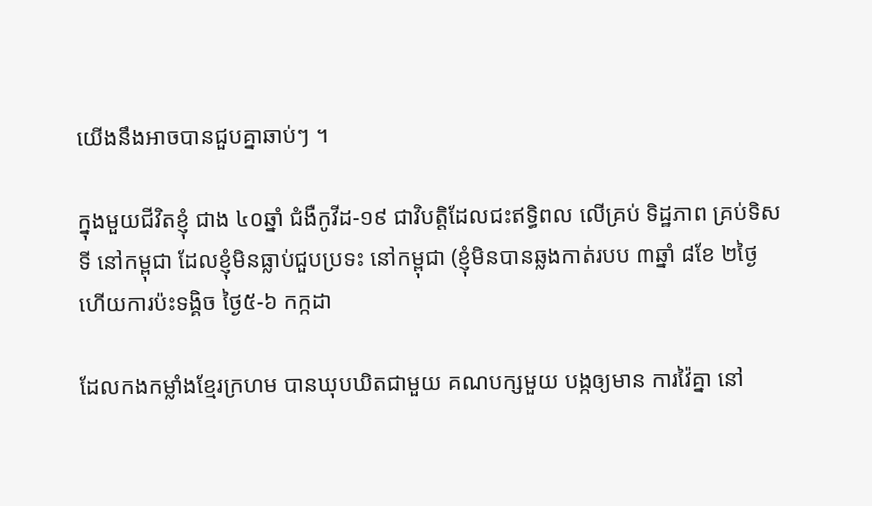យើងនឹងអាចបានជួបគ្នាឆាប់ៗ ។

ក្នុងមួយជីវិតខ្ញុំ ជាង ៤០ឆ្នាំ ជំងឺកូវីដ-១៩ ជាវិបត្តិដែលជះឥទ្ធិពល លើគ្រប់ ទិដ្ឋភាព គ្រប់ទិសទី នៅកម្ពុជា ដែលខ្ញុំមិនធ្លាប់ជួបប្រទះ នៅកម្ពុជា (ខ្ញុំមិនបានឆ្លងកាត់របប ៣ឆ្នាំ ៨ខែ ២ថ្ងៃ ហើយការប៉ះទង្គិច ថ្ងៃ៥-៦ កក្កដា

ដែលកងកម្លាំងខ្មែរក្រហម បានឃុបឃិតជាមួយ គណបក្សមួយ បង្កឲ្យមាន ការវ៉ៃគ្នា នៅ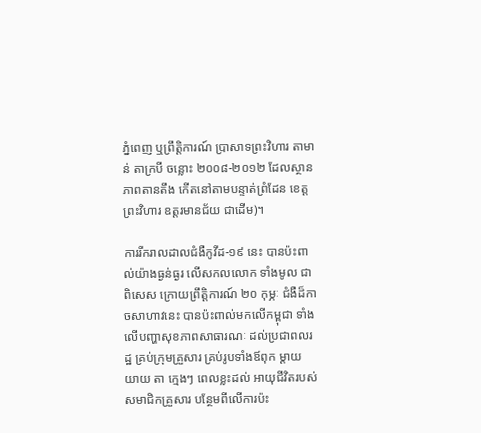ភ្នំពេញ ឬព្រឹត្តិការណ៍ ប្រាសាទព្រះវិហារ តាមាន់ តាក្របី ចន្លោះ ២០០៨-២០១២ ដែលស្ថានភាពតានតឹង កើតនៅតាមបន្ទាត់ព្រំដែន ខេត្តព្រះវិហារ ឧត្តរមានជ័យ ជាដើម)។

ការរីករាលដាលជំងឺកូវីដ-១៩ នេះ បានប៉ះពាល់យ៉ាងធ្ងន់ធ្ងរ លើសកលលោក ទាំងមូល ជាពិសេស ក្រោយព្រឹត្តិការណ៍ ២០ កុម្ភៈ ជំងឺដ៏កាចសាហាវនេះ បានប៉ះពាល់មកលើកម្ពុជា ទាំងលើបញ្ហាសុខភាពសាធារណៈ ដល់ប្រជាពលរដ្ឋ គ្រប់ក្រុមគ្រួសារ គ្រប់រូបទាំងឪពុក ម្ដាយ យាយ តា ក្មេងៗ ពេលខ្លះដល់ អាយុជីវិតរបស់សមាជិកគ្រួសារ បន្ថែមពីលើការប៉ះ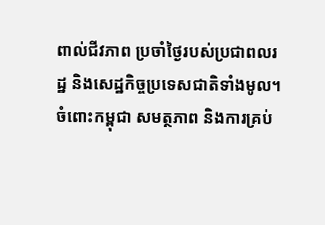ពាល់ជីវភាព ប្រចាំថ្ងៃរបស់ប្រជាពលរដ្ឋ និងសេដ្ឋកិច្ចប្រទេសជាតិទាំងមូល។ ចំពោះកម្ពុជា សមត្ថភាព និងការគ្រប់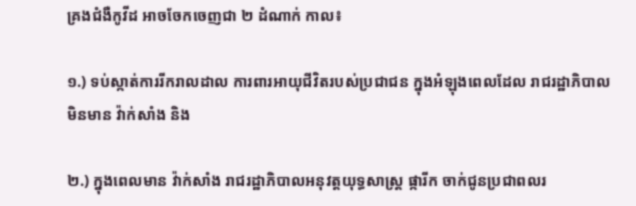គ្រងជំងឺកូវីដ អាចចែកចេញជា ២ ដំណាក់ កាល៖

១.) ទប់ស្កាត់ការរីករាលដាល ការពារអាយុជីវិតរបស់ប្រជាជន ក្នុងអំឡុងពេលដែល រាជរដ្ឋាភិបាល មិនមាន វ៉ាក់សាំង និង

២.) ក្នុងពេលមាន វ៉ាក់សាំង រាជរដ្ឋាភិបាលអនុវត្តយុទ្ធសាស្ត្រ ផ្ការីក ចាក់ជូនប្រជាពលរ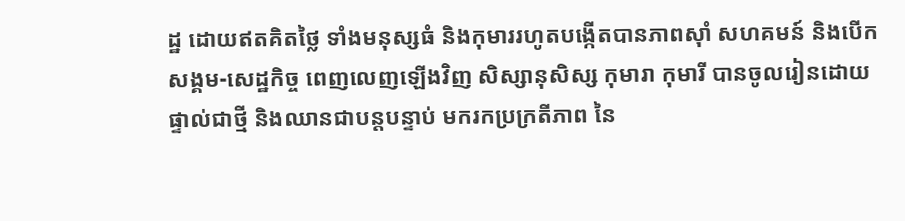ដ្ឋ ដោយឥតគិតថ្លៃ ទាំងមនុស្សធំ និងកុមាររហូតបង្កើតបានភាពស៊ាំ សហគមន៍ និងបើកសង្គម-សេដ្ឋកិច្ច ពេញលេញឡើងវិញ សិស្សានុសិស្ស កុមារា កុមារី បានចូលរៀនដោយផ្ទាល់ជាថ្មី និងឈានជាបន្តបន្ទាប់ មករកប្រក្រតីភាព នៃ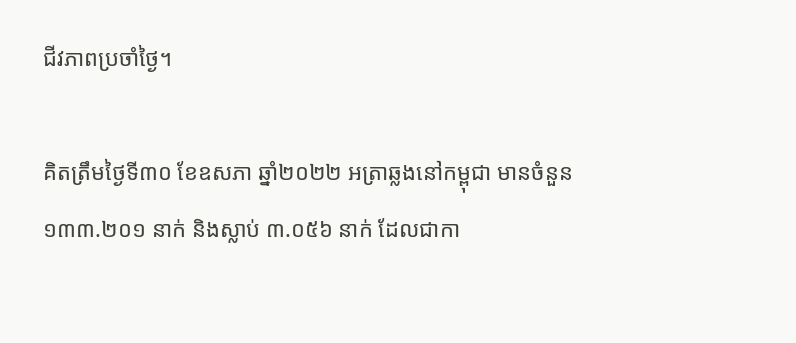ជីវភាពប្រចាំថ្ងៃ។

គិតត្រឹមថ្ងៃទី៣០ ខែឧសភា ឆ្នាំ២០២២ អត្រាឆ្លងនៅកម្ពុជា មានចំនួន ១៣៣.២០១ នាក់ និងស្លាប់ ៣.០៥៦ នាក់ ដែលជាកា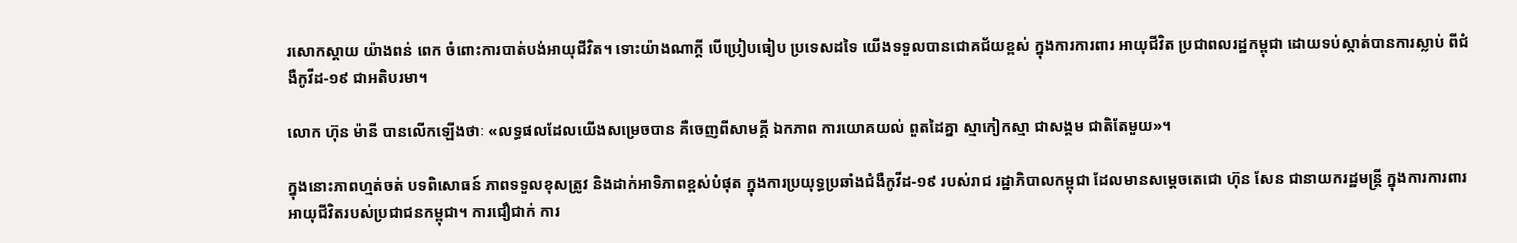រសោកស្ដាយ យ៉ាងពន់ ពេក ចំពោះការបាត់បង់អាយុជីវិត។ ទោះយ៉ាងណាក្ដី បើប្រៀបធៀប ប្រទេសដទៃ យើងទទួលបានជោគជ័យខ្ពស់ ក្នុងការការពារ អាយុជីវិត ប្រជាពលរដ្ឋកម្ពុជា ដោយទប់ស្កាត់បានការស្លាប់ ពីជំងឺកូវីដ-១៩ ជាអតិបរមា។

លោក ហ៊ុន ម៉ានី បានលើកឡើងថាៈ «លទ្ធផលដែលយើងសម្រេចបាន គឺចេញពីសាមគ្គី ឯកភាព ការយោគយល់ ពួតដៃគ្នា ស្មាកៀកស្មា ជាសង្គម ជាតិតែមួយ»។

ក្នុងនោះភាពហ្មត់ចត់ បទពិសោធន៍ ភាពទទួលខុសត្រូវ និងដាក់អាទិភាពខ្ពស់បំផុត ក្នុងការប្រយុទ្ធប្រឆាំងជំងឺកូវីដ-១៩ របស់រាជ រដ្ឋាភិបាលកម្ពុជា ដែលមានសម្ដេចតេជោ ហ៊ុន សែន ជានាយករដ្ឋមន្ត្រី ក្នុងការការពារ អាយុជីវិតរបស់ប្រជាជនកម្ពុជា។ ការជឿជាក់ ការ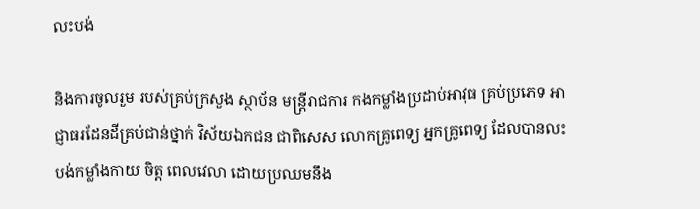លះបង់

និងការចូលរួម របស់គ្រប់ក្រសួង ស្ថាប័ន មន្ត្រីរាជការ កងកម្លាំងប្រដាប់អាវុធ គ្រប់ប្រភេទ អាជ្ញាធរដែនដីគ្រប់ជាន់ថ្នាក់ វិស័យឯកជន ជាពិសេស លោកគ្រូពេទ្យ អ្នកគ្រូពេទ្យ ដែលបានលះបង់កម្លាំងកាយ ចិត្ត ពេលវេលា ដោយប្រឈមនឹង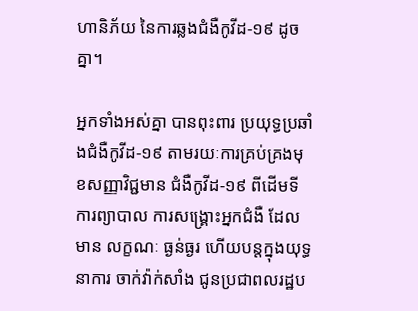ហានិភ័យ នៃការឆ្លងជំងឺកូវីដ-១៩ ដូចគ្នា។

អ្នកទាំងអស់គ្នា បានពុះពារ ប្រយុទ្ធប្រឆាំងជំងឺកូវីដ-១៩ តាមរយៈការគ្រប់គ្រងមុខសញ្ញាវិជ្ជមាន ជំងឺកូវីដ-១៩ ពីដើមទី ការព្យាបាល ការសង្គ្រោះអ្នកជំងឺ ដែលមាន លក្ខណៈ ធ្ងន់ធ្ងរ ហើយបន្តក្នុងយុទ្ធនាការ ចាក់វ៉ាក់សាំង ជូនប្រជាពលរដ្ឋប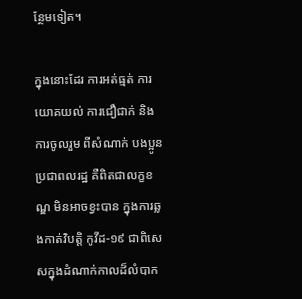ន្ថែមទៀត។

ក្នុងនោះដែរ ការអត់ធ្មត់ ការយោគយល់ ការជឿជាក់ និងការចូលរួម ពីសំណាក់ បងប្អូនប្រជាពលរដ្ឋ គឺពិតជាលក្ខខណ្ឌ មិនអាចខ្វះបាន ក្នុងការឆ្លងកាត់វិបត្តិ កូវីដ-១៩ ជាពិសេសក្នុងដំណាក់កាលដ៏លំបាក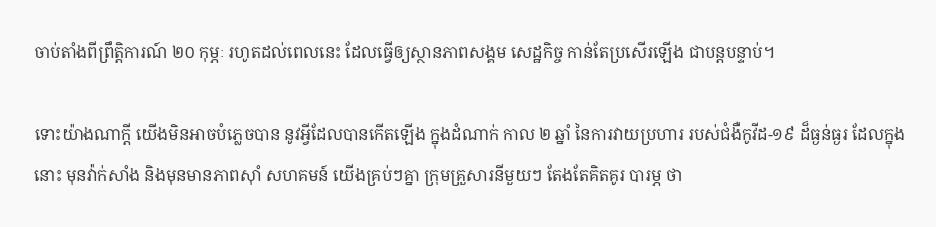ចាប់តាំងពីព្រឹត្តិការណ៍ ២០ កុម្ភៈ រហូតដល់ពេលនេះ ដែលធ្វើឲ្យស្ថានភាពសង្គម សេដ្ឋកិច្ច កាន់តែប្រសើរឡើង ជាបន្តបន្ទាប់។

ទោះយ៉ាងណាក្ដី យើងមិនអាចបំភ្លេចបាន នូវអ្វីដែលបានកើតឡើង ក្នុងដំណាក់ កាល ២ ឆ្នាំ នៃការវាយប្រហារ របស់ជំងឺកូវីដ-១៩ ដ៏ធ្ងន់ធ្ងរ ដែលក្នុងនោះ មុនវ៉ាក់សាំង និងមុនមានភាពស៊ាំ សហគមន៍ យើងគ្រប់ៗគ្នា ក្រុមគ្រួសារនីមួយៗ តែងតែគិតគូរ បារម្ភ ថា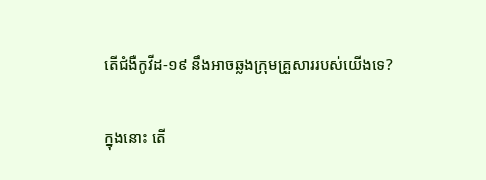តើជំងឺកូវីដ-១៩ នឹងអាចឆ្លងក្រុមគ្រួសាររបស់យើងទេ?

ក្នុងនោះ តើ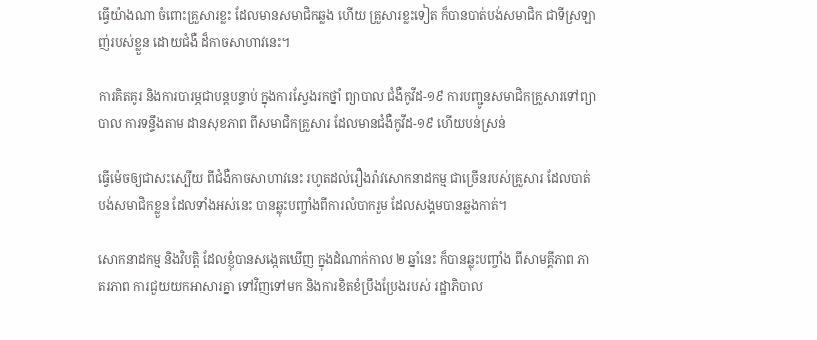ធ្វើយ៉ាងណា ចំពោះគ្រួសារខ្លះ ដែលមានសមាជិកឆ្លង ហើយ គ្រួសារខ្លះទៀត ក៏បានបាត់បង់សមាជិក ជាទីស្រឡាញ់របស់ខ្លួន ដោយជំងឺ ដ៏កាចសាហាវនេះ។

ការគិតគូរ និងការបារម្ភជាបន្តបន្ទាប់ ក្នុងការស្វែងរកថ្នាំ ព្យាបាល ជំងឺកូវីដ-១៩ ការបញ្ជូនសមាជិកគ្រួសារទៅព្យាបាល ការទន្ទឹងតាម ដានសុខភាព ពីសមាជិកគ្រួសារ ដែលមានជំងឺកូវីដ-១៩ ហើយបន់ស្រន់

ធ្វើម៉េចឲ្យជាសះស្បើយ ពីជំងឺកាចសាហាវនេះ រហូតដល់រឿងរ៉ាវសោកនាដកម្ម ជាច្រើនរបស់គ្រួសារ ដែលបាត់បង់សមាជិកខ្លួន ដែលទាំងអស់នេះ បានឆ្លុះបញ្ចាំងពីការលំបាករួម ដែលសង្គមបានឆ្លងកាត់។

សោកនាដកម្ម និងវិបត្តិ ដែលខ្ញុំបានសង្កេតឃើញ ក្នុងដំណាក់កាល ២ ឆ្នាំនេះ ក៏បានឆ្លុះបញ្ចាំង ពីសាមគ្គីភាព ភាតរភាព ការជួយយកអាសារគ្នា ទៅវិញទៅមក និងការខិតខំប្រឹងប្រែងរបស់ រដ្ឋាភិបាល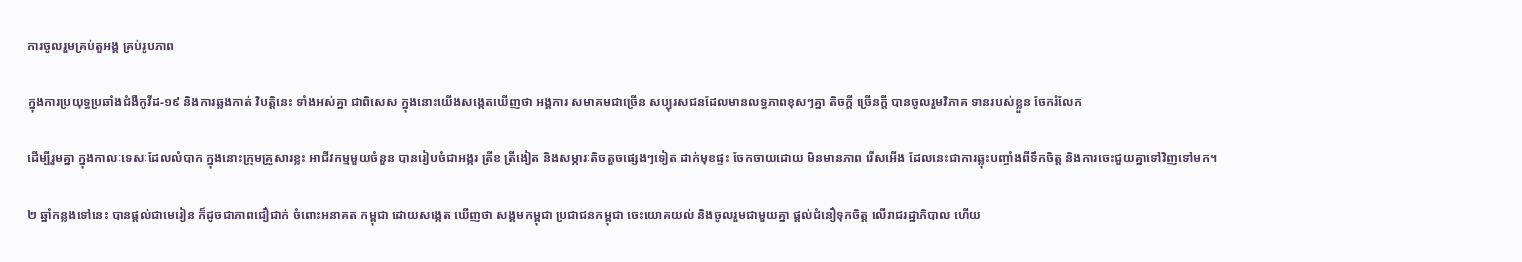ការចូលរួមគ្រប់តួអង្គ គ្រប់រូបភាព

ក្នុងការប្រយុទ្ធប្រឆាំងជំងឺកូវីដ-១៩ និងការឆ្លងកាត់ វិបត្តិនេះ ទាំងអស់គ្នា ជាពិសេស ក្នុងនោះយើងសង្កេតឃើញថា អង្គការ សមាគមជាច្រើន សប្បុរសជនដែលមានលទ្ធភាពខុសៗគ្នា តិចក្ដី ច្រើនក្ដី បានចូលរួមវិភាគ ទានរបស់ខ្លួន ចែករំលែក

ដើម្បីរួមគ្នា ក្នុងកាលៈទេសៈដែលលំបាក ក្នុងនោះក្រុមគ្រួសារខ្លះ អាជីវកម្មមួយចំនួន បានរៀបចំជាអង្ករ ត្រីខ ត្រីងៀត និងសម្ភារៈតិចតួចផ្សេងៗទៀត ដាក់មុខផ្ទះ ចែកចាយដោយ មិនមានភាព រើសអើង ដែលនេះជាការឆ្លុះបញ្ចាំងពីទឹកចិត្ត និងការចេះជួយគ្នាទៅវិញទៅមក។

២ ឆ្នាំកន្លងទៅនេះ បានផ្ដល់ជាមេរៀន ក៏ដូចជាភាពជឿជាក់ ចំពោះអនាគត កម្ពុជា ដោយសង្កេត ឃើញថា សង្គមកម្ពុជា ប្រជាជនកម្ពុជា ចេះយោគយល់ និងចូលរួមជាមួយគ្នា ផ្ដល់ជំនឿទុកចិត្ត លើរាជរដ្ឋាភិបាល ហើយ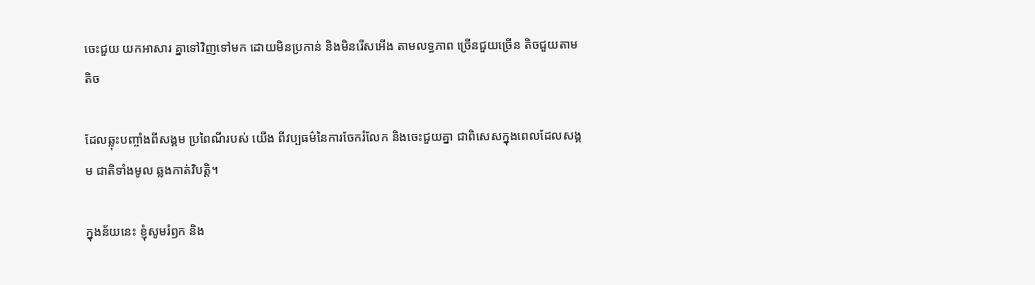ចេះជួយ យកអាសារ គ្នាទៅវិញទៅមក ដោយមិនប្រកាន់ និងមិនរើសអើង តាមលទ្ធភាព ច្រើនជួយច្រើន តិចជួយតាមតិច

ដែលឆ្លុះបញ្ចាំងពីសង្គម ប្រពៃណីរបស់ យើង ពីវប្បធម៌នៃការចែករំលែក និងចេះជួយគ្នា ជាពិសេសក្នុងពេលដែលសង្គម ជាតិទាំងមូល ឆ្លងកាត់វិបត្តិ។

ក្នុងន័យនេះ ខ្ញុំសូមរំឭក និង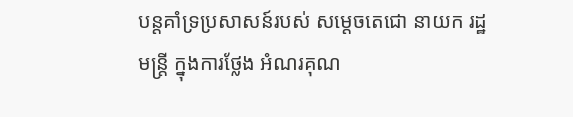បន្តគាំទ្រប្រសាសន៍របស់ សម្តេចតេជោ នាយក រដ្ឋមន្ត្រី ក្នុងការថ្លែង អំណរគុណ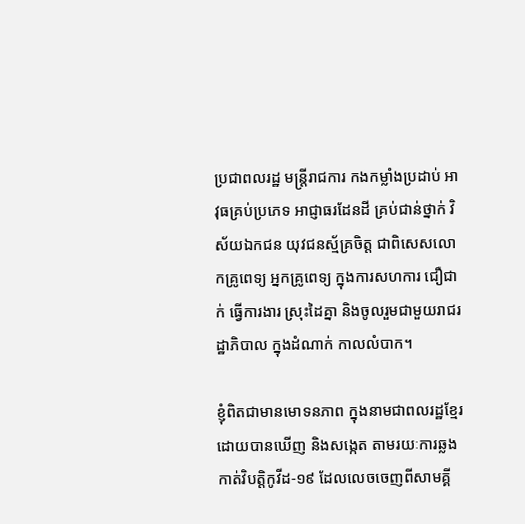ប្រជាពលរដ្ឋ មន្ត្រីរាជការ កងកម្លាំងប្រដាប់ អាវុធគ្រប់ប្រភេទ អាជ្ញាធរដែនដី គ្រប់ជាន់ថ្នាក់ វិស័យឯកជន យុវជនស្ម័គ្រចិត្ត ជាពិសេសលោកគ្រូពេទ្យ អ្នកគ្រូពេទ្យ ក្នុងការសហការ ជឿជាក់ ធ្វើការងារ ស្រុះដៃគ្នា និងចូលរួមជាមួយរាជរដ្ឋាភិបាល ក្នុងដំណាក់ កាលលំបាក។

ខ្ញុំពិតជាមានមោទនភាព ក្នុងនាមជាពលរដ្ឋខ្មែរ ដោយបានឃើញ និងសង្កេត តាមរយៈការឆ្លងកាត់វិបត្តិកូវីដ-១៩ ដែលលេចចេញពីសាមគ្គី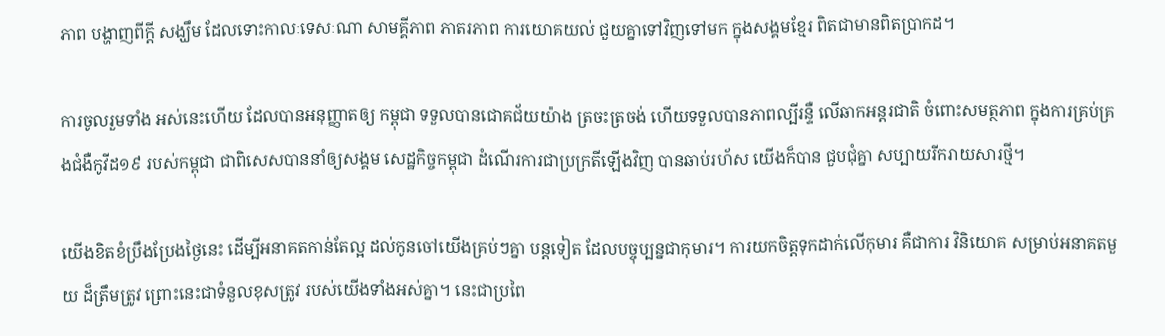ភាព បង្ហាញពីក្ដី សង្ឃឹម ដែលទោះកាលៈទេសៈណា សាមគ្គីភាព ភាតរភាព ការយោគយល់ ជួយគ្នាទៅវិញទៅមក ក្នុងសង្គមខ្មែរ ពិតជាមានពិតប្រាកដ។

ការចូលរួមទាំង អស់នេះហើយ ដែលបានអនុញ្ញាតឲ្យ កម្ពុជា ទទួលបានជោគជ័យយ៉ាង ត្រចះត្រចង់ ហើយទទួលបានភាពល្បីរន្ទឺ លើឆាកអន្តរជាតិ ចំពោះសមត្ថភាព ក្នុងការគ្រប់គ្រងជំងឺកូវីដ១៩ របស់កម្ពុជា ជាពិសេសបាននាំឲ្យសង្គម សេដ្ឋកិច្ចកម្ពុជា ដំណើរការជាប្រក្រតីឡើងវិញ បានឆាប់រហ័ស យើងក៏បាន ជួបជុំគ្នា សប្បាយរីករាយសារថ្មី។

យើងខិតខំប្រឹងប្រែងថ្ងៃនេះ ដើម្បីអនាគតកាន់តែល្អ ដល់កូនចៅយើងគ្រប់ៗគ្នា បន្តទៀត ដែលបច្ចុប្បន្នជាកុមារ។ ការយកចិត្តទុកដាក់លើកុមារ គឺជាការ វិនិយោគ សម្រាប់អនាគតមួយ ដ៏ត្រឹមត្រូវ ព្រោះនេះជាទំនួលខុសត្រូវ របស់យើងទាំងអស់គ្នា។ នេះជាប្រពៃ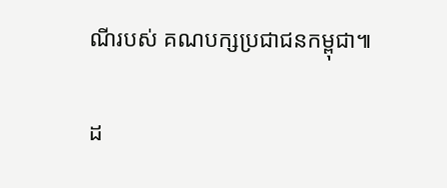ណីរបស់ គណបក្សប្រជាជនកម្ពុជា៕

ដ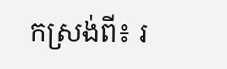កស្រង់ពី៖ រ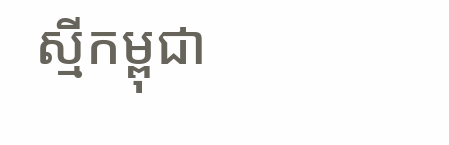ស្មីកម្ពុជា